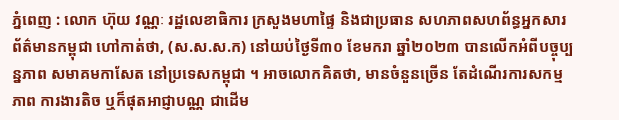ភ្នំពេញ : លោក ហ៊ុយ វណ្ណៈ រដ្ឋលេខាធិការ ក្រសួងមហាផ្ទៃ និងជាប្រធាន សហភាពសហព័ន្ធអ្នកសារព័ត៌មានកម្ពុជា ហៅកាត់ថា, (ស.ស.ស.ក) នៅយប់ថ្ងៃទី៣០ ខែមករា ឆ្នាំ២០២៣ បានលើកអំពីបច្ចុប្បន្នភាព សមាគមកាសែត នៅប្រទេសកម្ពុជា ។ អាចលោកគិតថា, មានចំនួនច្រើន តែដំណើរការសកម្មភាព ការងារតិច ឬក៏ផុតអាជ្ញាបណ្ណ ជាដើម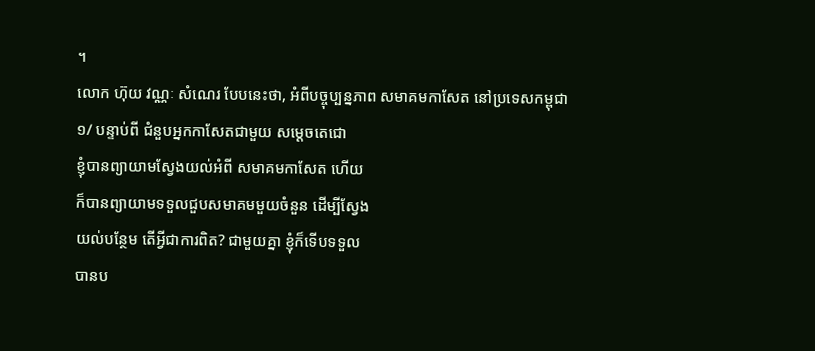។
លោក ហ៊ុយ វណ្ណៈ សំណេរ បែបនេះថា, អំពីបច្ចុប្បន្នភាព សមាគមកាសែត នៅប្រទេសកម្ពុជា
១/ បន្ទាប់ពី ជំនួបអ្នកកាសែតជាមួយ សម្តេចតេជោ
ខ្ញុំបានព្យាយាមស្វែងយល់អំពី សមាគមកាសែត ហើយ
ក៏បានព្យាយាមទទួលជួបសមាគមមួយចំនួន ដើម្បីស្វែង
យល់បន្ថែម តើអ្វីជាការពិត? ជាមួយគ្នា ខ្ញុំក៏ទើបទទួល
បានប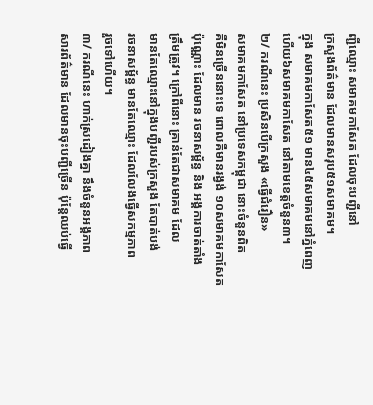ញ្ជីឈ្មោះ សមាគមកាសែត ដែលចុះបញ្ជីនៅ
ក្រសួងព័ត៌មាន ដែលមានសរុប៥១សមាគម។
ក្នុង សមាគមកាសែត៥១ មាន៤៥សមាគមនៅភ្នំពេញ
ហើយ៦សមាគមកាសែត នៅតាមខេត្តចំនួន៣។
២/ ករណីនេះ ប្រសិនបើក្រសួង «ធ្វើជំរឿន»
សមាគមកាសែត នៅប្រទេសកម្ពុជា នោះចំនួនពិត
គឺមិនច្រើននោះទេ ពោលគឺមានរង្វង់ ១០សមាគមកាសែត
ប៉ុណ្ណោះ ដែលមាន រចនាសម្ព័ន្ធ និង អង្គការចាត់តាំង
ត្រឹមត្រូវ។ ក្រៅពីនោះ គ្រាន់តែជាសមាគម ដែល
មានតែឈ្មោះនៅក្នុងបញ្ជីរបស់ក្រសួង តែបាត់បង់
រចនាសម្ព័ន្ធ មានតែឈ្មោះ ដែលលែងធ្វើសកម្មភាព
រួចទៅហើយ។
៣/ ករណីនេះ ហាក់ស្រដៀងគ្នា នឹងចំនួនអង្គភាព
សារព័ត៌មាន ដែលមានចុះបញ្ជីច្រើន ប៉ុន្តែឈប់ធ្វើ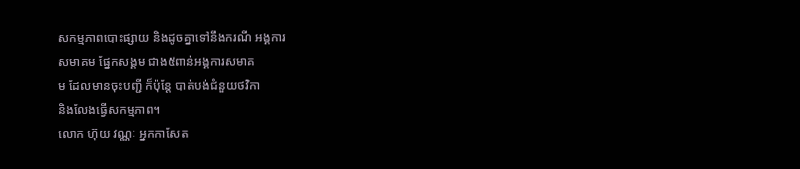សកម្មភាពបោះផ្សាយ និងដូចគ្នាទៅនឹងករណី អង្គការ
សមាគម ផ្នែកសង្គម ជាង៥ពាន់អង្គការសមាគ
ម ដែលមានចុះបញ្ជី ក៏ប៉ុន្តែ បាត់បង់ជំនួយថវិកា
និងលែងធ្វើសកម្មភាព។
លោក ហ៊ុយ វណ្ណៈ អ្នកកាសែត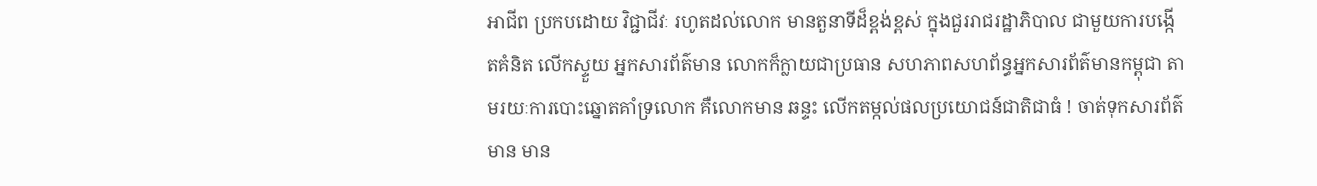អាជីព ប្រកបដោយ វិជ្ជាជីវៈ រហូតដល់លោក មានតួនាទីដ៏ខ្ពង់ខ្ពស់ ក្នុងជួររាជរដ្ឋាភិបាល ជាមួយការបង្កើតគំនិត លើកស្ទួយ អ្នកសារព័ត៌មាន លោកក៏ក្លាយជាប្រធាន សហភាពសហព័ន្ធអ្នកសារព័ត៌មានកម្ពុជា តាមរយៈការបោះឆ្នោតគាំទ្រលោក គឺលោកមាន ឆន្ទះ លើកតម្កល់ផលប្រយោជន៍ជាតិជាធំ ! ចាត់ទុកសារព័ត៌មាន មាន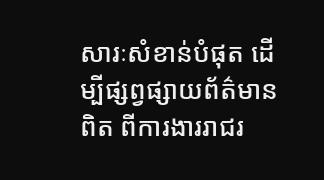សារៈសំខាន់បំផុត ដើម្បីផ្សព្វផ្សាយព័ត៌មានពិត ពីការងាររាជរ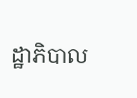ដ្ឋាភិបាល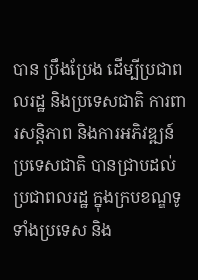បាន ប្រឹងប្រែង ដើម្បីប្រជាពលរដ្ឋ និងប្រទេសជាតិ ការពារសន្តិភាព និងការអភិវឌ្ឍន៍ប្រទេសជាតិ បានជ្រាបដល់ប្រជាពលរដ្ឋ ក្នុងក្របខណ្ឌទូទាំងប្រទេស និង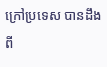ក្រៅប្រទេស បានដឹង ពី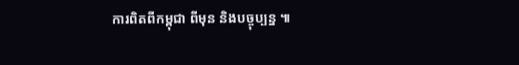ការពិតពីកម្ពុជា ពីមុន និងបច្ចុប្បន្ន ៕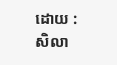ដោយ : សិលា